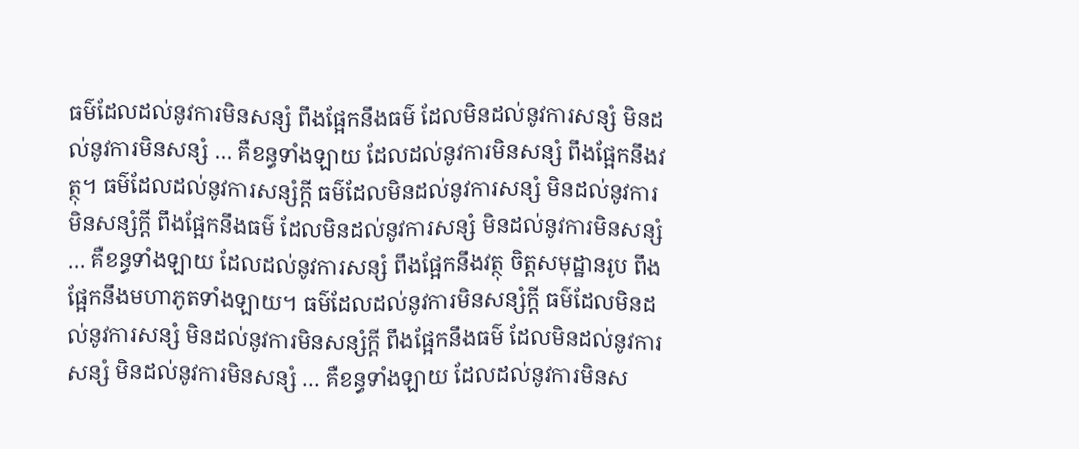ធម៌ដែលដល់នូវការមិនសន្សំ ពឹងផ្អែកនឹងធម៌ ដែលមិនដល់នូវការសន្សំ មិនដល់នូវការមិនសន្សំ … គឺខន្ធទាំងឡាយ ដែលដល់នូវការមិនសន្សំ ពឹងផ្អែកនឹងវត្ថុ។ ធម៌ដែលដល់នូវការសន្សំក្តី ធម៌ដែលមិនដល់នូវការសន្សំ មិនដល់នូវការមិនសន្សំក្តី ពឹងផ្អែកនឹងធម៌ ដែលមិនដល់នូវការសន្សំ មិនដល់នូវការមិនសន្សំ … គឺខន្ធទាំងឡាយ ដែលដល់នូវការសន្សំ ពឹងផ្អែកនឹងវត្ថុ ចិត្តសមុដ្ឋានរូប ពឹងផ្អែកនឹងមហាភូតទាំងឡាយ។ ធម៌ដែលដល់នូវការមិនសន្សំក្តី ធម៌ដែលមិនដល់នូវការសន្សំ មិនដល់នូវការមិនសន្សំក្តី ពឹងផ្អែកនឹងធម៌ ដែលមិនដល់នូវការសន្សំ មិនដល់នូវការមិនសន្សំ … គឺខន្ធទាំងឡាយ ដែលដល់នូវការមិនស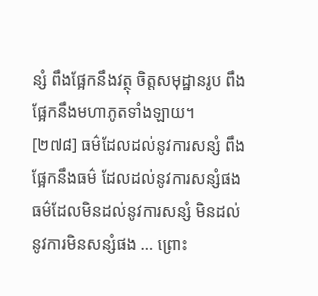ន្សំ ពឹងផ្អែកនឹងវត្ថុ ចិត្តសមុដ្ឋានរូប ពឹងផ្អែកនឹងមហាភូតទាំងឡាយ។
[២៧៨] ធម៌ដែលដល់នូវការសន្សំ ពឹងផ្អែកនឹងធម៌ ដែលដល់នូវការសន្សំផង ធម៌ដែលមិនដល់នូវការសន្សំ មិនដល់នូវការមិនសន្សំផង … ព្រោះ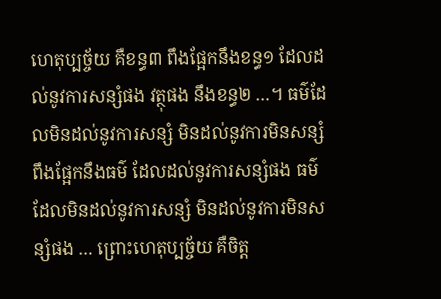ហេតុប្បច្ច័យ គឺខន្ធ៣ ពឹងផ្អែកនឹងខន្ធ១ ដែលដល់នូវការសន្សំផង វត្ថុផង នឹងខន្ធ២ …។ ធម៌ដែលមិនដល់នូវការសន្សំ មិនដល់នូវការមិនសន្សំ ពឹងផ្អែកនឹងធម៌ ដែលដល់នូវការសន្សំផង ធម៌ដែលមិនដល់នូវការសន្សំ មិនដល់នូវការមិនសន្សំផង … ព្រោះហេតុប្បច្ច័យ គឺចិត្ត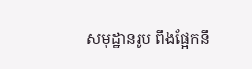សមុដ្ឋានរូប ពឹងផ្អែកនឹ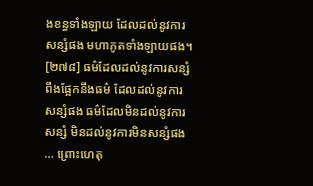ងខន្ធទាំងឡាយ ដែលដល់នូវការសន្សំផង មហាភូតទាំងឡាយផង។
[២៧៨] ធម៌ដែលដល់នូវការសន្សំ ពឹងផ្អែកនឹងធម៌ ដែលដល់នូវការសន្សំផង ធម៌ដែលមិនដល់នូវការសន្សំ មិនដល់នូវការមិនសន្សំផង … ព្រោះហេតុ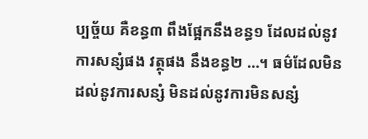ប្បច្ច័យ គឺខន្ធ៣ ពឹងផ្អែកនឹងខន្ធ១ ដែលដល់នូវការសន្សំផង វត្ថុផង នឹងខន្ធ២ …។ ធម៌ដែលមិនដល់នូវការសន្សំ មិនដល់នូវការមិនសន្សំ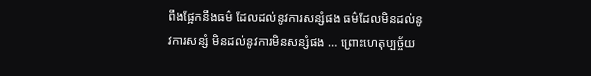ពឹងផ្អែកនឹងធម៌ ដែលដល់នូវការសន្សំផង ធម៌ដែលមិនដល់នូវការសន្សំ មិនដល់នូវការមិនសន្សំផង … ព្រោះហេតុប្បច្ច័យ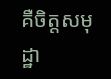គឺចិត្តសមុដ្ឋា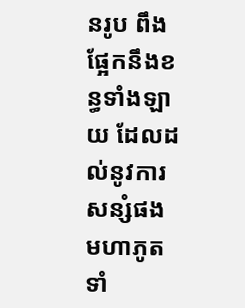នរូប ពឹងផ្អែកនឹងខន្ធទាំងឡាយ ដែលដល់នូវការសន្សំផង មហាភូតទាំ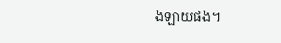ងឡាយផង។